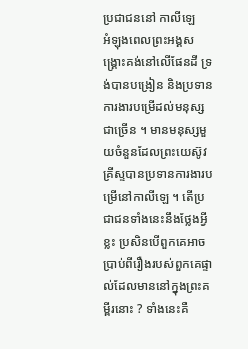ប្រជាជននៅ កាលីឡេ
អំឡុងពេលព្រះអង្គសង្គ្រោះគង់នៅលើផែនដី ទ្រង់បានបង្រៀន និងប្រទានការងារបម្រើដល់មនុស្សជាច្រើន ។ មានមនុស្សមួយចំនួនដែលព្រះយេស៊ូវគ្រីស្ទបានប្រទានការងារបម្រើនៅកាលីឡេ ។ តើប្រជាជនទាំងនេះនឹងថ្លែងអ្វីខ្លះ ប្រសិនបើពួកគេអាចប្រាប់ពីរឿងរបស់ពួកគេផ្ទាល់ដែលមាននៅក្នុងព្រះគម្ពីរនោះ ? ទាំងនេះគឺ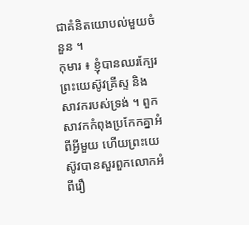ជាគំនិតយោបល់មួយចំនួន ។
កុមារ ៖ ខ្ញុំបានឈរក្បែរព្រះយេស៊ូវគ្រីស្ទ និង សាវករបស់ទ្រង់ ។ ពួកសាវកកំពុងប្រកែកគ្នាអំពីអ្វីមួយ ហើយព្រះយេស៊ូវបានសួរពួកលោកអំពីរឿ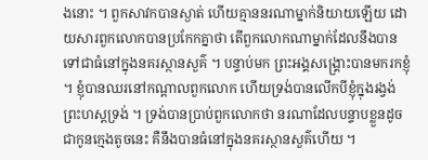ងនោះ ។ ពួកសាវកបានស្ងាត់ ហើយគ្មាននរណាម្នាក់និយាយឡើយ ដោយសារពួកលោកបានប្រកែកគ្នាថា តើពួកលោកណាម្នាក់ដែលនឹងបានទៅជាធំនៅក្នុងនគរស្ថានសួគ៌ ។ បន្ទាប់មក ព្រះអង្គសង្គ្រោះបានមករកខ្ញុំ ។ ខ្ញុំបានឈរនៅកណ្តាលពួកលោក ហើយទ្រង់បានលើកបីខ្ញុំក្នុងរង្វង់ព្រះហស្តទ្រង់ ។ ទ្រង់បានប្រាប់ពួកលោកថា នរណាដែលបន្ទាបខ្លួនដូចជាកូនក្មេងតូចនេះ គឺនឹងបានធំនៅក្នុងនគរស្ថានសួគ៌ហើយ ។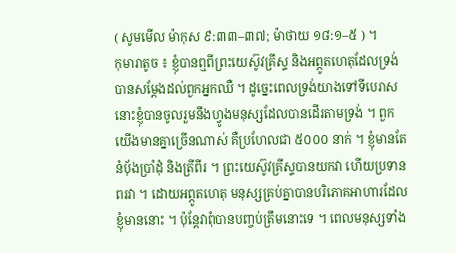( សូមមើល ម៉ាកុស ៩:៣៣–៣៧; ម៉ាថាយ ១៨:១–៥ ) ។
កុមារាតូច ៖ ខ្ញុំបានឮពីព្រះយេស៊ូវគ្រីស្ទ និងអព្ភូតហេតុដែលទ្រង់បានសម្តែងដល់ពួកអ្នកឈឺ ។ ដូច្នេះពេលទ្រង់យាងទៅទីបេរាស នោះខ្ញុំបានចូលរួមនឹងហ្វូងមនុស្សដែលបានដើរតាមទ្រង់ ។ ពួកយើងមានគ្នាច្រើនណាស់ គឺប្រហែលជា ៥០០០ នាក់ ។ ខ្ញុំមានតែនំប៉័ងប្រាំដុំ និងត្រីពីរ ។ ព្រះយេស៊ូវគ្រីស្ទបានយកវា ហើយប្រទានពរវា ។ ដោយអព្ភូតហេតុ មនុស្សគ្រប់គ្នាបានបរិភោគអាហារដែលខ្ញុំមាននោះ ។ ប៉ុន្តែវាពុំបានបញ្ចប់ត្រឹមនោះទេ ។ ពេលមនុស្សទាំង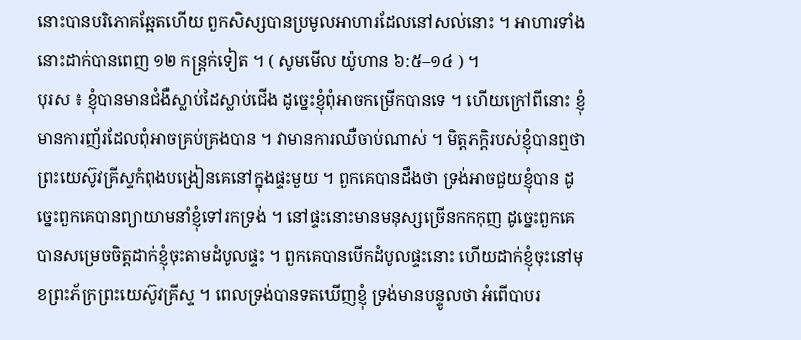នោះបានបរិភោគឆ្អែតហើយ ពួកសិស្សបានប្រមូលអាហារដែលនៅសល់នោះ ។ អាហារទាំងនោះដាក់បានពេញ ១២ កន្ត្រក់ទៀត ។ ( សូមមើល យ៉ូហាន ៦:៥–១៤ ) ។
បុរស ៖ ខ្ញុំបានមានជំងឺស្លាប់ដៃស្លាប់ជើង ដូច្នេះខ្ញុំពុំអាចកម្រើកបានទេ ។ ហើយក្រៅពីនោះ ខ្ញុំមានការញ័រដែលពុំអាចគ្រប់គ្រងបាន ។ វាមានការឈឺចាប់ណាស់ ។ មិត្តភក្ដិរបស់ខ្ញុំបានឮថា ព្រះយេស៊ូវគ្រីស្ទកំពុងបង្រៀនគេនៅក្នុងផ្ទះមួយ ។ ពួកគេបានដឹងថា ទ្រង់អាចជួយខ្ញុំបាន ដូច្នេះពួកគេបានព្យាយាមនាំខ្ញុំទៅរកទ្រង់ ។ នៅផ្ទះនោះមានមនុស្សច្រើនកកកុញ ដូច្នេះពួកគេបានសម្រេចចិត្តដាក់ខ្ញុំចុះតាមដំបូលផ្ទះ ។ ពួកគេបានបើកដំបូលផ្ទះនោះ ហើយដាក់ខ្ញុំចុះនៅមុខព្រះភ័ក្រព្រះយេស៊ូវគ្រីស្ទ ។ ពេលទ្រង់បានទតឃើញខ្ញុំ ទ្រង់មានបន្ទូលថា អំពើបាបរ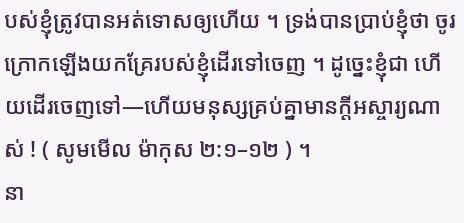បស់ខ្ញុំត្រូវបានអត់ទោសឲ្យហើយ ។ ទ្រង់បានប្រាប់ខ្ញុំថា ចូរក្រោកឡើងយកគ្រែរបស់ខ្ញុំដើរទៅចេញ ។ ដូច្នេះខ្ញុំជា ហើយដើរចេញទៅ—ហើយមនុស្សគ្រប់គ្នាមានក្តីអស្ចារ្យណាស់ ! ( សូមមើល ម៉ាកុស ២:១–១២ ) ។
នា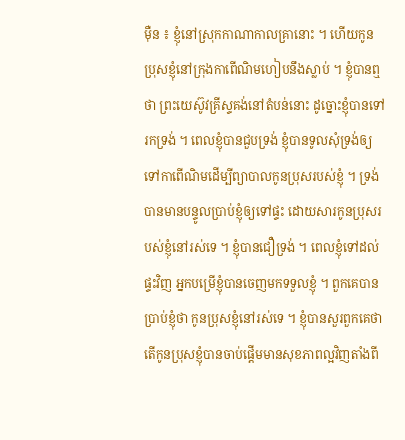ម៉ឺន ៖ ខ្ញុំនៅស្រុកកាណាកាលគ្រានោះ ។ ហើយកូនប្រុសខ្ញុំនៅក្រុងកាពើណិមហៀបនឹងស្លាប់ ។ ខ្ញុំបានឮថា ព្រះយេស៊ូវគ្រីស្ទគង់នៅតំបន់នោះ ដូច្នោះខ្ញុំបានទៅរកទ្រង់ ។ ពេលខ្ញុំបានជួបទ្រង់ ខ្ញុំបានទូលសុំទ្រង់ឲ្យទៅកាពើណិមដើម្បីព្យាបាលកូនប្រុសរបស់ខ្ញុំ ។ ទ្រង់បានមានបន្ទូលប្រាប់ខ្ញុំឲ្យទៅផ្ទះ ដោយសារកូនប្រុសរបស់ខ្ញុំនៅរស់ទេ ។ ខ្ញុំបានជឿទ្រង់ ។ ពេលខ្ញុំទៅដល់ផ្ទះវិញ អ្នកបម្រើខ្ញុំបានចេញមកទទួលខ្ញុំ ។ ពួកគេបានប្រាប់ខ្ញុំថា កូនប្រុសខ្ញុំនៅរស់ទេ ។ ខ្ញុំបានសួរពួកគេថា តើកូនប្រុសខ្ញុំបានចាប់ផ្តើមមានសុខភាពល្អវិញតាំងពី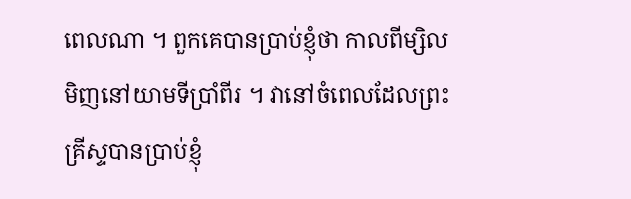ពេលណា ។ ពួកគេបានប្រាប់ខ្ញុំថា កាលពីម្សិលមិញនៅយាមទីប្រាំពីរ ។ វានៅចំពេលដែលព្រះគ្រីស្ទបានប្រាប់ខ្ញុំ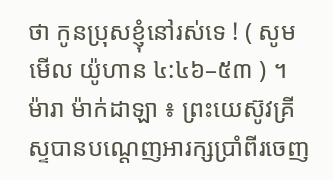ថា កូនប្រុសខ្ញុំនៅរស់ទេ ! ( សូមមើល យ៉ូហាន ៤:៤៦–៥៣ ) ។
ម៉ារា ម៉ាក់ដាឡា ៖ ព្រះយេស៊ូវគ្រីស្ទបានបណ្តេញអារក្សប្រាំពីរចេញ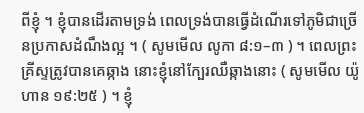ពីខ្ញុំ ។ ខ្ញុំបានដើរតាមទ្រង់ ពេលទ្រង់បានធ្វើដំណើរទៅភូមិជាច្រើនប្រកាសដំណឹងល្អ ។ ( សូមមើល លូកា ៨:១–៣ ) ។ ពេលព្រះគ្រីស្ទត្រូវបានគេឆ្កាង នោះខ្ញុំនៅក្បែរឈឺឆ្កាងនោះ ( សូមមើល យ៉ូហាន ១៩:២៥ ) ។ ខ្ញុំ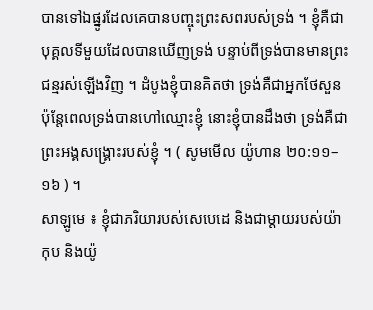បានទៅឯផ្នូរដែលគេបានបញ្ចុះព្រះសពរបស់ទ្រង់ ។ ខ្ញុំគឺជាបុគ្គលទីមួយដែលបានឃើញទ្រង់ បន្ទាប់ពីទ្រង់បានមានព្រះជន្មរស់ឡើងវិញ ។ ដំបូងខ្ញុំបានគិតថា ទ្រង់គឺជាអ្នកថែសួន ប៉ុន្តែពេលទ្រង់បានហៅឈ្មោះខ្ញុំ នោះខ្ញុំបានដឹងថា ទ្រង់គឺជាព្រះអង្គសង្គ្រោះរបស់ខ្ញុំ ។ ( សូមមើល យ៉ូហាន ២០:១១–១៦ ) ។
សាឡូមេ ៖ ខ្ញុំជាភរិយារបស់សេបេដេ និងជាម្តាយរបស់យ៉ាកុប និងយ៉ូ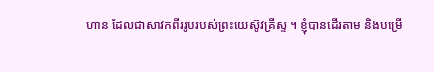ហាន ដែលជាសាវកពីររូបរបស់ព្រះយេស៊ូវគ្រីស្ទ ។ ខ្ញុំបានដើរតាម និងបម្រើ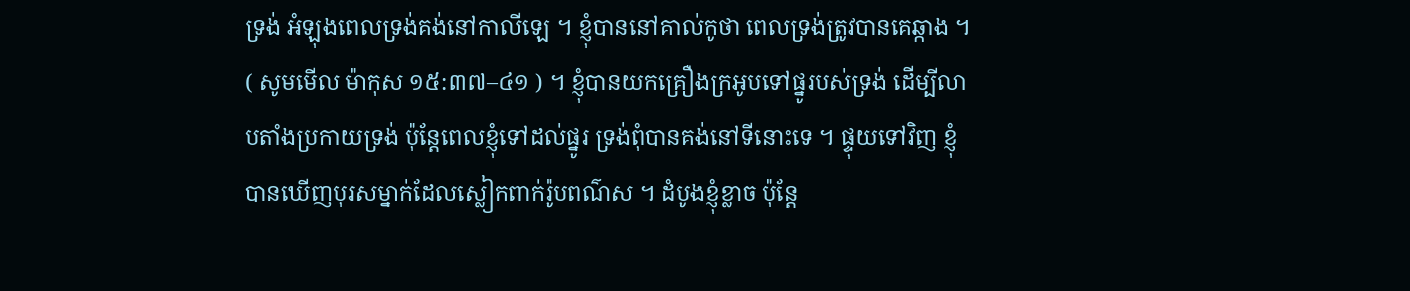ទ្រង់ អំឡុងពេលទ្រង់គង់នៅកាលីឡេ ។ ខ្ញុំបាននៅគាល់កូថា ពេលទ្រង់ត្រូវបានគេឆ្កាង ។ ( សូមមើល ម៉ាកុស ១៥:៣៧–៤១ ) ។ ខ្ញុំបានយកគ្រឿងក្រអូបទៅផ្នូរបស់ទ្រង់ ដើម្បីលាបតាំងប្រកាយទ្រង់ ប៉ុន្តែពេលខ្ញុំទៅដល់ផ្នូរ ទ្រង់ពុំបានគង់នៅទីនោះទេ ។ ផ្ទុយទៅវិញ ខ្ញុំបានឃើញបុរសម្នាក់ដែលស្លៀកពាក់រ៉ូបពណ៌ស ។ ដំបូងខ្ញុំខ្លាច ប៉ុន្តែ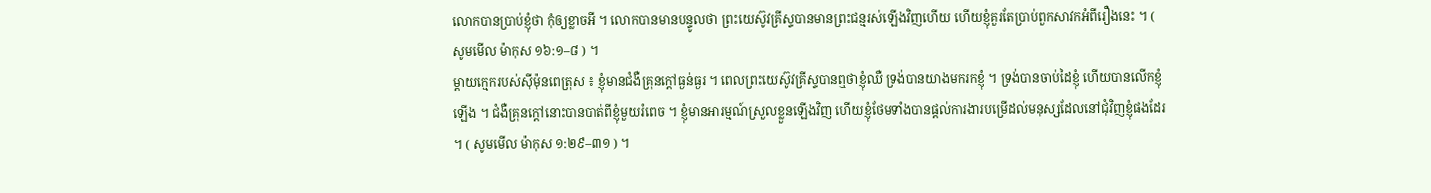លោកបានប្រាប់ខ្ញុំថា កុំឲ្យខ្លាចអី ។ លោកបានមានបន្ទូលថា ព្រះយេស៊ូវគ្រីស្ទបានមានព្រះជន្មរស់ឡើងវិញហើយ ហើយខ្ញុំគួរតែប្រាប់ពួកសាវកអំពីរឿងនេះ ។ ( សូមមើល ម៉ាកុស ១៦:១–៨ ) ។
ម្តាយក្មេករបស់ស៊ីម៉ុនពេត្រុស ៖ ខ្ញុំមានជំងឺគ្រុនក្តៅធ្ងន់ធ្ងរ ។ ពេលព្រះយេស៊ូវគ្រីស្ទបានឮថាខ្ញុំឈឺ ទ្រង់បានយាងមករកខ្ញុំ ។ ទ្រង់បានចាប់ដៃខ្ញុំ ហើយបានលើកខ្ញុំឡើង ។ ជំងឺគ្រុនក្តៅនោះបានបាត់ពីខ្ញុំមួយរំពេច ។ ខ្ញុំមានអារម្មណ៍ស្រួលខ្លួនឡើងវិញ ហើយខ្ញុំថែមទាំងបានផ្តល់ការងារបម្រើដល់មនុស្សដែលនៅជុំវិញខ្ញុំផងដែរ ។ ( សូមមើល ម៉ាកុស ១:២៩–៣១ ) ។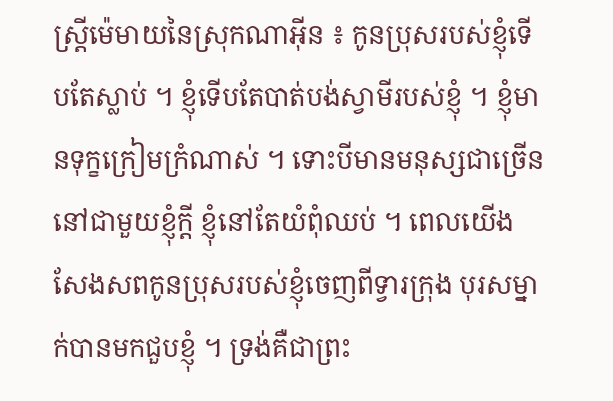ស្ត្រីម៉េមាយនៃស្រុកណាអ៊ីន ៖ កូនប្រុសរបស់ខ្ញុំទើបតែស្លាប់ ។ ខ្ញុំទើបតែបាត់បង់ស្វាមីរបស់ខ្ញុំ ។ ខ្ញុំមានទុក្ខក្រៀមក្រំណាស់ ។ ទោះបីមានមនុស្សជាច្រើននៅជាមួយខ្ញុំក្តី ខ្ញុំនៅតែយំពុំឈប់ ។ ពេលយើងសែងសពកូនប្រុសរបស់ខ្ញុំចេញពីទ្វារក្រុង បុរសម្នាក់បានមកជួបខ្ញុំ ។ ទ្រង់គឺជាព្រះ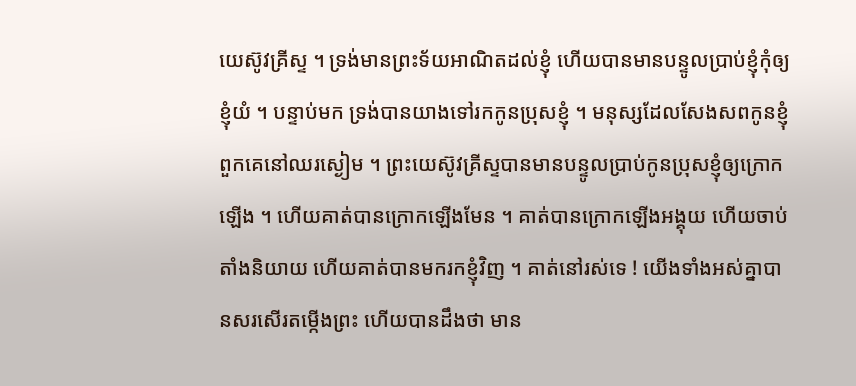យេស៊ូវគ្រីស្ទ ។ ទ្រង់មានព្រះទ័យអាណិតដល់ខ្ញុំ ហើយបានមានបន្ទូលប្រាប់ខ្ញុំកុំឲ្យខ្ញុំយំ ។ បន្ទាប់មក ទ្រង់បានយាងទៅរកកូនប្រុសខ្ញុំ ។ មនុស្សដែលសែងសពកូនខ្ញុំពួកគេនៅឈរស្ងៀម ។ ព្រះយេស៊ូវគ្រីស្ទបានមានបន្ទូលប្រាប់កូនប្រុសខ្ញុំឲ្យក្រោកឡើង ។ ហើយគាត់បានក្រោកឡើងមែន ។ គាត់បានក្រោកឡើងអង្គុយ ហើយចាប់តាំងនិយាយ ហើយគាត់បានមករកខ្ញុំវិញ ។ គាត់នៅរស់ទេ ! យើងទាំងអស់គ្នាបានសរសើរតម្កើងព្រះ ហើយបានដឹងថា មាន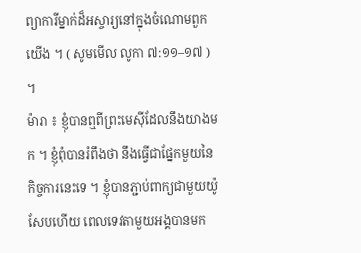ព្យាការីម្នាក់ដ៏អស្ចារ្យនៅក្នុងចំណោមពួកយើង ។ ( សូមមើល លូកា ៧:១១–១៧ ) ។
ម៉ារា ៖ ខ្ញុំបានឮពីព្រះមេស៊ីដែលនឹងយាងមក ។ ខ្ញុំពុំបានរំពឹងថា នឹងធ្វើជាផ្នែកមួយនៃកិច្ចការនេះទេ ។ ខ្ញុំបានភ្ជាប់ពាក្យជាមួយយ៉ូសែបហើយ ពេលទេវតាមួយអង្គបានមក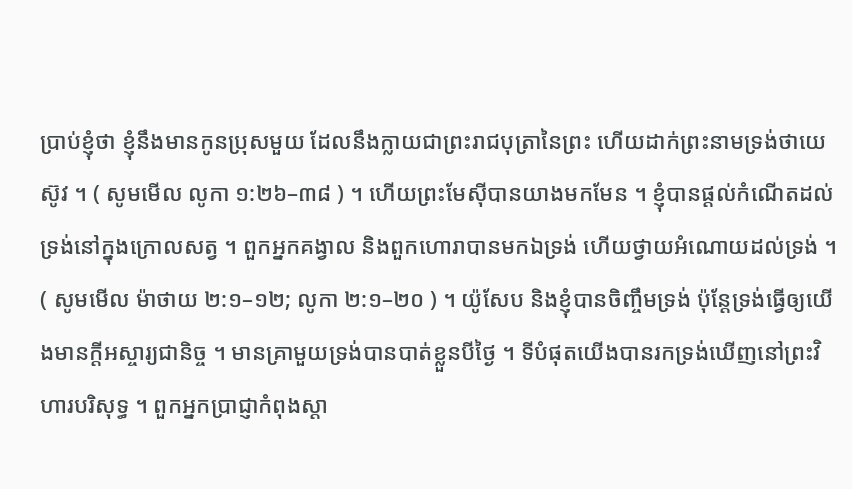ប្រាប់ខ្ញុំថា ខ្ញុំនឹងមានកូនប្រុសមួយ ដែលនឹងក្លាយជាព្រះរាជបុត្រានៃព្រះ ហើយដាក់ព្រះនាមទ្រង់ថាយេស៊ូវ ។ ( សូមមើល លូកា ១:២៦–៣៨ ) ។ ហើយព្រះមែស៊ីបានយាងមកមែន ។ ខ្ញុំបានផ្ដល់កំណើតដល់ទ្រង់នៅក្នុងក្រោលសត្វ ។ ពួកអ្នកគង្វាល និងពួកហោរាបានមកឯទ្រង់ ហើយថ្វាយអំណោយដល់ទ្រង់ ។ ( សូមមើល ម៉ាថាយ ២:១–១២; លូកា ២:១–២០ ) ។ យ៉ូសែប និងខ្ញុំបានចិញ្ចឹមទ្រង់ ប៉ុន្តែទ្រង់ធ្វើឲ្យយើងមានក្តីអស្ចារ្យជានិច្ច ។ មានគ្រាមួយទ្រង់បានបាត់ខ្លួនបីថ្ងៃ ។ ទីបំផុតយើងបានរកទ្រង់ឃើញនៅព្រះវិហារបរិសុទ្ធ ។ ពួកអ្នកប្រាជ្ញាកំពុងស្តា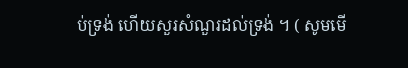ប់ទ្រង់ ហើយសួរសំណួរដល់ទ្រង់ ។ ( សូមមើ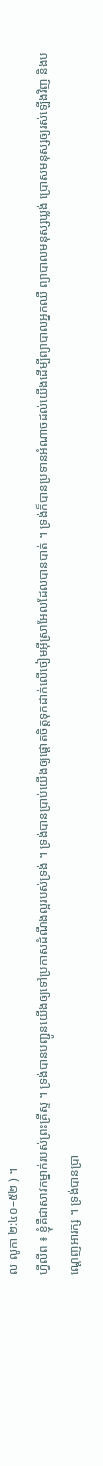ល លូកា ២:៤០–៥២ ) ។
ហ្វីលីព ៖ ខ្ញុំគឺជាសាវកម្នាក់របស់ព្រះគ្រីស្ទ ។ ទ្រង់បានបញ្ជូនយើងឲ្យទៅប្រកាសដំណឹងល្អរបស់ទ្រង់ ។ ទ្រង់បានប្រាប់យើងឲ្យផ្តោតចិត្តទុកដាក់លើចៀមអ៊ីស្រាអែលដែលបានបាត់ ។ ទ្រង់ក៏បានប្រទានអំណាចដល់យើងដើម្បីព្យាបាលអ្នកឈឺ ព្យាបាលមនុស្សឃ្លង់ ប្រោសមនុស្សឲ្យរស់ឡើងវិញ និងបណ្តេញអារក្ស ។ ទ្រង់បានប្រា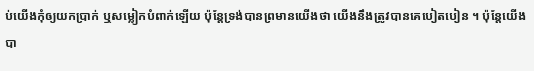ប់យើងកុំឲ្យយកប្រាក់ ឬសម្លៀកបំពាក់ឡើយ ប៉ុន្តែទ្រង់បានព្រមានយើងថា យើងនឹងត្រូវបានគេបៀតបៀន ។ ប៉ុន្តែយើងបា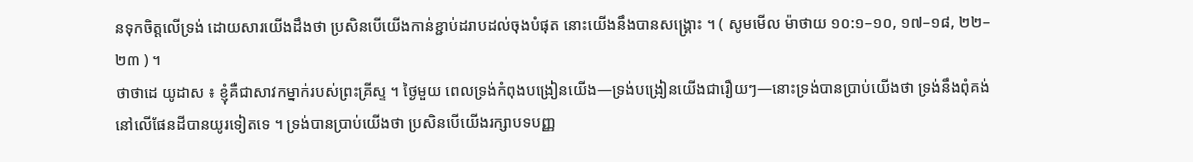នទុកចិត្តលើទ្រង់ ដោយសារយើងដឹងថា ប្រសិនបើយើងកាន់ខ្ជាប់ដរាបដល់ចុងបំផុត នោះយើងនឹងបានសង្គ្រោះ ។ ( សូមមើល ម៉ាថាយ ១០:១–១០, ១៧–១៨, ២២–២៣ ) ។
ថាថាដេ យូដាស ៖ ខ្ញុំគឺជាសាវកម្នាក់របស់ព្រះគ្រីស្ទ ។ ថ្ងៃមួយ ពេលទ្រង់កំពុងបង្រៀនយើង—ទ្រង់បង្រៀនយើងជារឿយៗ—នោះទ្រង់បានប្រាប់យើងថា ទ្រង់នឹងពុំគង់នៅលើផែនដីបានយូរទៀតទេ ។ ទ្រង់បានប្រាប់យើងថា ប្រសិនបើយើងរក្សាបទបញ្ញ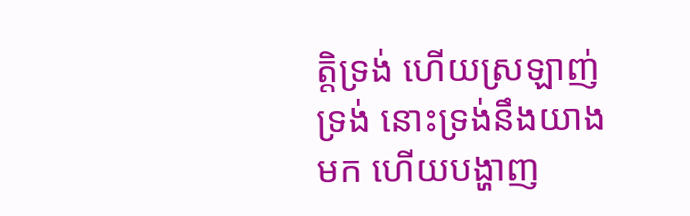ត្តិទ្រង់ ហើយស្រឡាញ់ទ្រង់ នោះទ្រង់នឹងយាងមក ហើយបង្ហាញ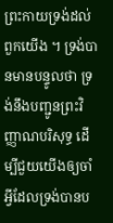ព្រះកាយទ្រង់ដល់ពួកយើង ។ ទ្រង់បានមានបន្ទូលថា ទ្រង់នឹងបញ្ជូនព្រះវិញ្ញាណបរិសុទ្ធ ដើម្បីជួយយើងឲ្យចាំអ្វីដែលទ្រង់បានប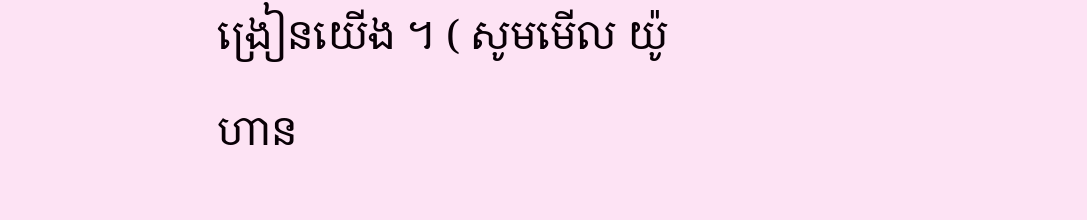ង្រៀនយើង ។ ( សូមមើល យ៉ូហាន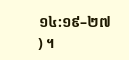១៤:១៩–២៧ ) ។